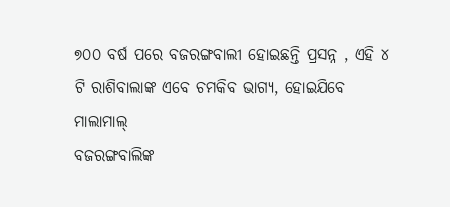୭୦୦ ବର୍ଷ ପରେ ବଜରଙ୍ଗବାଲୀ ହୋଇଛନ୍ତି ପ୍ରସନ୍ନ , ଏହି ୪ ଟି ରାଶିବାଲାଙ୍କ ଏବେ ଚମକିବ ଭାଗ୍ୟ, ହୋଇଯିବେ ମାଲାମାଲ୍
ବଜରଙ୍ଗବାଲିଙ୍କ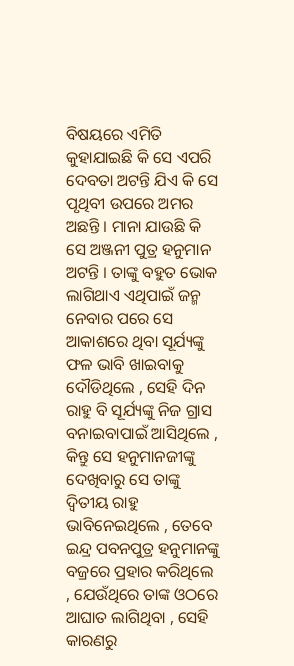ବିଷୟରେ ଏମିତି କୁହାଯାଇଛି କି ସେ ଏପରି ଦେବତା ଅଟନ୍ତି ଯିଏ କି ସେ ପୃଥିବୀ ଉପରେ ଅମର ଅଛନ୍ତି । ମାନା ଯାଉଛି କି ସେ ଅଞ୍ଜନୀ ପୁତ୍ର ହନୁମାନ ଅଟନ୍ତି । ତାଙ୍କୁ ବହୁତ ଭୋକ ଲାଗିଥାଏ ଏଥିପାଇଁ ଜନ୍ମ ନେବାର ପରେ ସେ ଆକାଶରେ ଥିବା ସୂର୍ଯ୍ୟଙ୍କୁ ଫଳ ଭାବି ଖାଇବାକୁ ଦୌଡିଥିଲେ , ସେହି ଦିନ ରାହୁ ବି ସୂର୍ଯ୍ୟଙ୍କୁ ନିଜ ଗ୍ରାସ ବନାଇବାପାଇଁ ଆସିଥିଲେ , କିନ୍ତୁ ସେ ହନୁମାନଜୀଙ୍କୁ ଦେଖିବାରୁ ସେ ତାଙ୍କୁ ଦ୍ୱିତୀୟ ରାହୁ ଭାବିନେଇଥିଲେ , ତେବେ ଇନ୍ଦ୍ର ପବନପୁତ୍ର ହନୁମାନଙ୍କୁ ବଜ୍ରରେ ପ୍ରହାର କରିଥିଲେ , ଯେଉଁଥିରେ ତାଙ୍କ ଓଠରେ ଆଘାତ ଲାଗିଥିବା , ସେହି କାରଣରୁ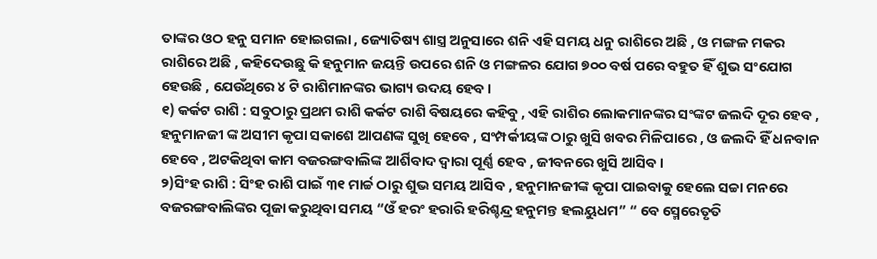ତାଙ୍କର ଓଠ ହନୁ ସମାନ ହୋଇଗଲା , ଜ୍ୟୋତିଷ୍ୟ ଶାସ୍ତ୍ର ଅନୁସାରେ ଶନି ଏହି ସମୟ ଧନୁ ରାଶିରେ ଅଛି , ଓ ମଙ୍ଗଳ ମକର ରାଶିରେ ଅଛି , କହିଦେଉଛୁ କି ହନୁମାନ ଜୟନ୍ତି ଉପରେ ଶନି ଓ ମଙ୍ଗଳର ଯୋଗ ୭୦୦ ବର୍ଷ ପରେ ବହୁତ ହିଁ ଶୁଭ ସଂଯୋଗ ହେଉଛି , ଯେଉଁଥିରେ ୪ ଟି ରାଶିମାନଙ୍କର ଭାଗ୍ୟ ଉଦୟ ହେବ ।
୧) କର୍କଟ ରାଶି : ସବୁଠାରୁ ପ୍ରଥମ ରାଶି କର୍କଟ ରାଶି ବିଷୟରେ କହିବୁ , ଏହି ରାଶିର ଲୋକମାନଙ୍କର ସଂଙ୍କଟ ଜଲଦି ଦୂର ହେବ , ହନୁମାନଜୀ ଙ୍କ ଅସୀମ କୃପା ସକାଶେ ଆପଣଙ୍କ ସୁଖି ହେବେ , ସଂମ୍ପର୍କୀୟଙ୍କ ଠାରୁ ଖୁସି ଖବର ମିଳିପାରେ , ଓ ଜଲଦି ହିଁ ଧନବାନ ହେବେ , ଅଟକିଥିବା କାମ ବଜରଙ୍ଗବାଲିଙ୍କ ଆର୍ଶିବାଦ ଦ୍ୱାରା ପୂର୍ଣ୍ଣ ହେବ , ଜୀବନରେ ଖୁସି ଆସିବ ।
୨)ସିଂହ ରାଶି : ସିଂହ ରାଶି ପାଇଁ ୩୧ ମାର୍ଚ୍ଚ ଠାରୁ ଶୁଭ ସମୟ ଆସିବ , ହନୁମାନଜୀଙ୍କ କୃପା ପାଇବାକୁ ହେଲେ ସଚ୍ଚା ମନରେ ବଜରଙ୍ଗବାଲିଙ୍କର ପୂଜା କରୁଥିବା ସମୟ “ଓଁ ହରଂ ହରାରି ହରିଶ୍ଚନ୍ଦ୍ର ହନୁମନ୍ତ ହଲୟୁଧମ” “ ବେ ସ୍ମେରେତୃତି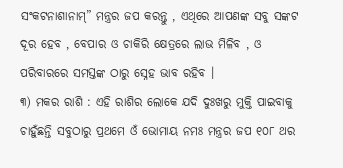ସଂକଟନାଶାନାମ୍” ମନ୍ତ୍ରର ଜପ କରନ୍ତୁ , ଏଥିରେ ଆପଣଙ୍କ ସବୁ ସଙ୍କଟ ଦୂର ହେବ , ବେପାର ଓ ଚାକିରି କ୍ଷେତ୍ରରେ ଲାଭ ମିଳିବ , ଓ ପରିବାରରେ ସମସ୍ତଙ୍କ ଠାରୁ ସ୍ନେହ ଭାବ ରହିବ ।
୩) ମକର ରାଶି : ଏହି ରାଶିର ଲୋକେ ଯଦି ଦୁଃଖରୁ ମୁକ୍ତି ପାଇବାକୁ ଚାହୁଁଛନ୍ତି ସବୁଠାରୁ ପ୍ରଥମେ ଓଁ ଭୋମାୟ ନମଃ ମନ୍ତ୍ରର ଜପ ୧୦୮ ଥର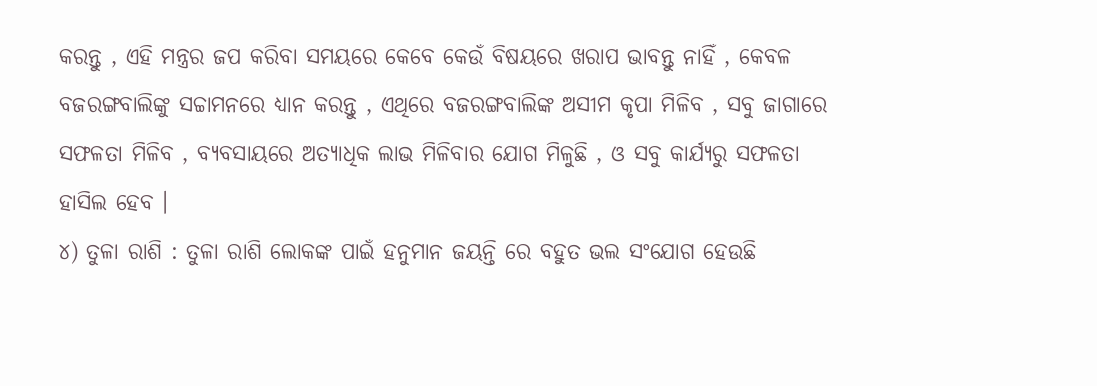କରନ୍ତୁ , ଏହି ମନ୍ତ୍ରର ଜପ କରିବା ସମୟରେ କେବେ କେଉଁ ବିଷୟରେ ଖରାପ ଭାବନ୍ତୁ ନାହିଁ , କେବଳ ବଜରଙ୍ଗବାଲିଙ୍କୁ ସଚ୍ଚାମନରେ ଧ୍ୟାନ କରନ୍ତୁ , ଏଥିରେ ବଜରଙ୍ଗବାଲିଙ୍କ ଅସୀମ କୃପା ମିଳିବ , ସବୁ ଜାଗାରେ ସଫଳତା ମିଳିବ , ବ୍ୟବସାୟରେ ଅତ୍ୟାଧିକ ଲାଭ ମିଳିବାର ଯୋଗ ମିଳୁଛି , ଓ ସବୁ କାର୍ଯ୍ୟରୁ ସଫଳତା ହାସିଲ ହେବ ।
୪) ତୁଳା ରାଶି : ତୁଳା ରାଶି ଲୋକଙ୍କ ପାଇଁ ହନୁମାନ ଜୟନ୍ତି ରେ ବହୁତ ଭଲ ସଂଯୋଗ ହେଉଛି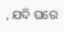, ଯଦି ଘରେ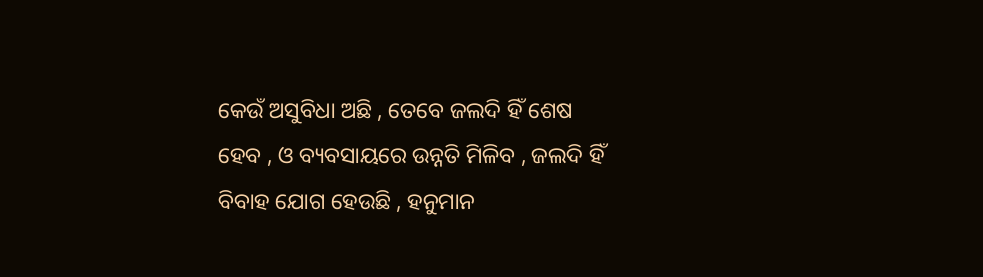କେଉଁ ଅସୁବିଧା ଅଛି , ତେବେ ଜଲଦି ହିଁ ଶେଷ ହେବ , ଓ ବ୍ୟବସାୟରେ ଉନ୍ନତି ମିଳିବ , ଜଲଦି ହିଁ ବିବାହ ଯୋଗ ହେଉଛି , ହନୁମାନ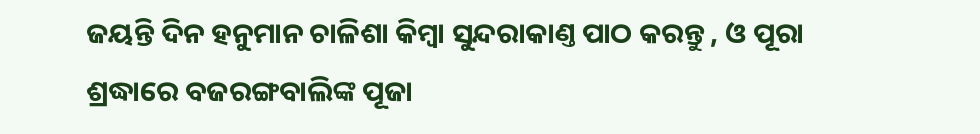ଜୟନ୍ତି ଦିନ ହନୁମାନ ଚାଳିଶା କିମ୍ବା ସୁନ୍ଦରାକାଣ୍ତ ପାଠ କରନ୍ତୁ , ଓ ପୂରା ଶ୍ରଦ୍ଧାରେ ବଜରଙ୍ଗବାଲିଙ୍କ ପୂଜା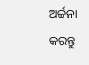ଅର୍ଚ୍ଚନା କରନ୍ତୁ